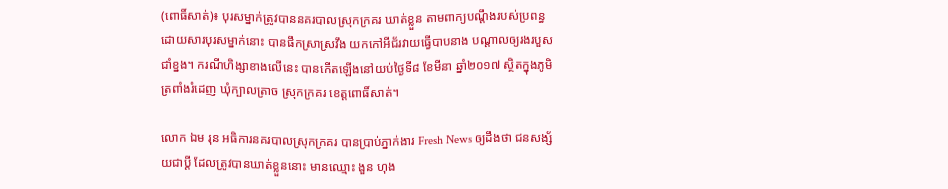(ពោធិ៍សាត់)៖ បុរសម្នាក់ត្រូវបាននគរបាលស្រុកក្រគរ ឃាត់ខ្លួន តាមពាក្យបណ្តឹងរបស់ប្រពន្ធ ដោយសារបុរសម្នាក់នោះ បានផឹកស្រាស្រវឹង យកកៅអីជ័រវាយធ្វើបាបនាង បណ្តាលឲ្យរងរបួសជាំខ្នង។ ករណីហិង្សាខាងលើនេះ បានកើតឡើងនៅយប់ថ្ងៃទី៨ ខែមីនា ឆ្នាំ២០១៧ ស្ថិតក្នុងភូមិត្រពាំងរំដេញ ឃុំក្បាលត្រាច ស្រុកក្រគរ ខេត្តពោធិ៍សាត់។

លោក ឯម រុន អធិការនគរបាលស្រុកក្រគរ បានប្រាប់ភ្នាក់ងារ Fresh News ឲ្យដឹងថា ជនសង្ស័យជាប្តី ដែលត្រូវបានឃាត់ខ្លួននោះ មានឈ្មោះ ងួន ហុង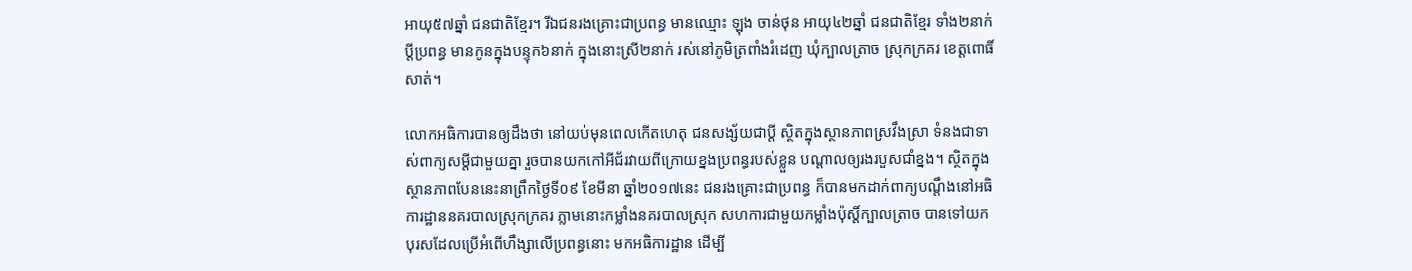អាយុ៥៧ឆ្នាំ ជនជាតិខ្មែរ។ រីឯជនរងគ្រោះជាប្រពន្ធ មានឈ្មោះ ឡុង ចាន់ថុន អាយុ៤២ឆ្នាំ ជនជាតិខ្មែរ ទាំង២នាក់ប្តីប្រពន្ធ មានកូនក្នុងបន្ទុក៦នាក់ ក្នុងនោះស្រី២នាក់ រស់នៅភូមិត្រពាំងរំដេញ ឃុំក្បាលត្រាច ស្រុកក្រគរ ខេត្តពោធិ៍សាត់។

លោកអធិការបានឲ្យដឹងថា នៅយប់មុនពេលកើតហេតុ ជនសង្ស័យជាប្តី ស្ថិតក្នុងស្ថានភាពស្រវឹងស្រា ទំនងជាទាស់ពាក្យសម្តីជាមួយគ្នា រួចបានយកកៅអីជ័រវាយពីក្រោយខ្នងប្រពន្ធរបស់ខ្លួន បណ្តាលឲ្យរងរបួសជាំខ្នង។ ស្ថិតក្នុងស្ថានភាពបែននេះនាព្រឹកថ្ងៃទី០៩ ខែមីនា ឆ្នាំ២០១៧នេះ ជនរងគ្រោះជាប្រពន្ធ ក៏បានមកដាក់ពាក្យបណ្តឹងនៅអធិការដ្ឋាននគរបាលស្រុកក្រគរ ភ្លាមនោះកម្លាំងនគរបាលស្រុក សហការជាមួយកម្លាំងប៉ុស្តិ៍ក្បាលត្រាច បានទៅយកបុរសដែលប្រើអំពើហឹង្សាលើប្រពន្ធនោះ មកអធិការដ្ឋាន ដើម្បី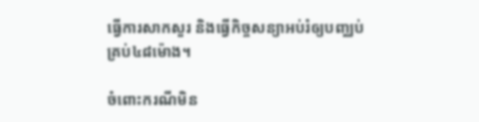ធ្វើការសាកសួរ និងធ្វើកិច្ចសន្យាអប់រំឲ្យបញ្ឈប់ គ្រប់៤៨ម៉ោង។

ចំពោះករណីមិន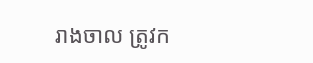រាងចាល ត្រូវក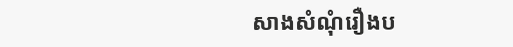សាងសំណុំរឿងប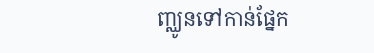ញ្ឈូនទៅកាន់ផ្នែក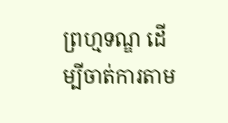ព្រហ្មទណ្ឌ ដើម្បីចាត់ការតាម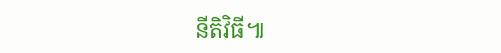នីតិវិធី៕